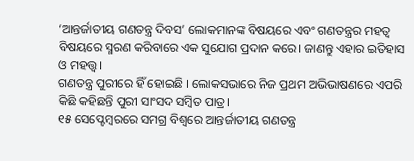‘ଆନ୍ତର୍ଜାତୀୟ ଗଣତନ୍ତ୍ର ଦିବସ’ ଲୋକମାନଙ୍କ ବିଷୟରେ ଏବଂ ଗଣତନ୍ତ୍ରର ମହତ୍ୱ ବିଷୟରେ ସ୍ମରଣ କରିବାରେ ଏକ ସୁଯୋଗ ପ୍ରଦାନ କରେ। ଜାଣନ୍ତୁ ଏହାର ଇତିହାସ ଓ ମହତ୍ତ୍ୱ।
ଗଣତନ୍ତ୍ର ପୁରୀରେ ହିଁ ହୋଇଛି । ଲୋକସଭାରେ ନିଜ ପ୍ରଥମ ଅଭିଭାଷଣରେ ଏପରି କିଛି କହିଛନ୍ତି ପୁରୀ ସାଂସଦ ସମ୍ବିତ ପାତ୍ର।
୧୫ ସେପ୍ଟେମ୍ବରରେ ସମଗ୍ର ବିଶ୍ୱରେ ଆନ୍ତର୍ଜାତୀୟ ଗଣତନ୍ତ୍ର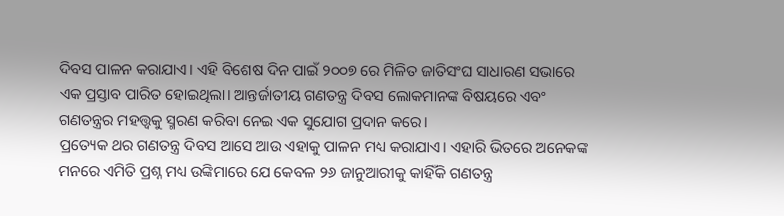ଦିବସ ପାଳନ କରାଯାଏ। ଏହି ବିଶେଷ ଦିନ ପାଇଁ ୨୦୦୭ ରେ ମିଳିତ ଜାତିସଂଘ ସାଧାରଣ ସଭାରେ ଏକ ପ୍ରସ୍ତାବ ପାରିତ ହୋଇଥିଲା। ଆନ୍ତର୍ଜାତୀୟ ଗଣତନ୍ତ୍ର ଦିବସ ଲୋକମାନଙ୍କ ବିଷୟରେ ଏବଂ ଗଣତନ୍ତ୍ରର ମହତ୍ତ୍ୱକୁ ସ୍ମରଣ କରିବା ନେଇ ଏକ ସୁଯୋଗ ପ୍ରଦାନ କରେ।
ପ୍ରତ୍ୟେକ ଥର ଗଣତନ୍ତ୍ର ଦିବସ ଆସେ ଆଉ ଏହାକୁ ପାଳନ ମଧ୍ୟ କରାଯାଏ। ଏହାରି ଭିତରେ ଅନେକଙ୍କ ମନରେ ଏମିତି ପ୍ରଶ୍ନ ମଧ୍ୟ ଉଙ୍କିମାରେ ଯେ କେବଳ ୨୬ ଜାନୁଆରୀକୁ କାହିଁକି ଗଣତନ୍ତ୍ର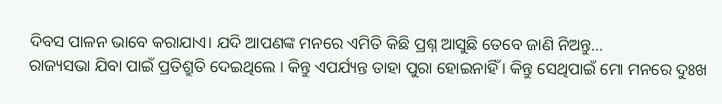ଦିବସ ପାଳନ ଭାବେ କରାଯାଏ। ଯଦି ଆପଣଙ୍କ ମନରେ ଏମିତି କିଛି ପ୍ରଶ୍ନ ଆସୁଛି ତେବେ ଜାଣି ନିଅନ୍ତୁ…
ରାଜ୍ୟସଭା ଯିବା ପାଇଁ ପ୍ରତିଶ୍ରୁତି ଦେଇଥିଲେ । କିନ୍ତୁ ଏପର୍ଯ୍ୟନ୍ତ ତାହା ପୁରା ହୋଇନାହିଁ । କିନ୍ତୁ ସେଥିପାଇଁ ମୋ ମନରେ ଦୁଃଖ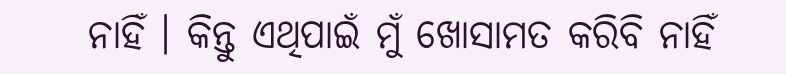ନାହିଁ । କିନ୍ତୁ ଏଥିପାଇଁ ମୁଁ ଖୋସାମତ କରିବି ନାହିଁ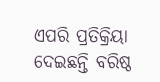ଏପରି ପ୍ରତିକ୍ରିୟା ଦେଇଛନ୍ତି ବରିଷ୍ଠ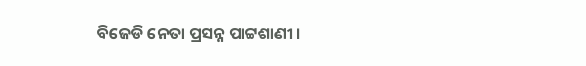ବିଜେଡି ନେତା ପ୍ରସନ୍ନ ପାଟ୍ଟଶାଣୀ ।